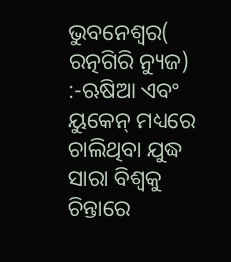ଭୁବନେଶ୍ୱର( ରତ୍ନଗିରି ନ୍ୟୁଜ) :-ଋଷିଆ ଏବଂ ୟୁକେନ୍ ମଧ୍ୟରେ ଚାଲିଥିବା ଯୁଦ୍ଧ ସାରା ବିଶ୍ୱକୁ ଚିନ୍ତାରେ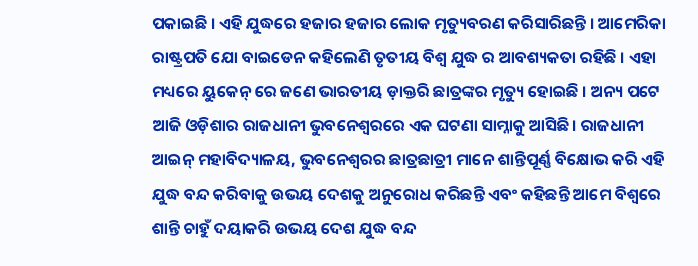ପକାଇଛି । ଏହି ଯୁଦ୍ଧରେ ହଜାର ହଜାର ଲୋକ ମୃତ୍ୟୁବରଣ କରିସାରିଛନ୍ତି । ଆମେରିକା ରାଷ୍ଟ୍ରପତି ଯୋ ବାଇଡେନ କହିଲେଣି ତୃତୀୟ ବିଶ୍ୱ ଯୁଦ୍ଧ ର ଆବଶ୍ୟକତା ରହିଛି । ଏହା ମଧ୍ୟରେ ୟୁକେନ୍ ରେ ଜଣେ ଭାରତୀୟ ଡ଼ାକ୍ତରି ଛାତ୍ରଙ୍କର ମୃତ୍ୟୁ ହୋଇଛି । ଅନ୍ୟ ପଟେ ଆଜି ଓଡ଼ିଶାର ରାଜଧାନୀ ଭୁବନେଶ୍ବରରେ ଏକ ଘଟଣା ସାମ୍ନାକୁ ଆସିଛି। ରାଜଧାନୀ ଆଇନ୍ ମହାବିଦ୍ୟାଳୟ, ଭୁବନେଶ୍ୱରର ଛାତ୍ରଛାତ୍ରୀ ମାନେ ଶାନ୍ତିପୂର୍ଣ୍ଣ ବିକ୍ଷୋଭ କରି ଏହି ଯୁଦ୍ଧ ବନ୍ଦ କରିବାକୁ ଉଭୟ ଦେଶକୁ ଅନୁରୋଧ କରିଛନ୍ତି ଏବଂ କହିଛନ୍ତି ଆମେ ବିଶ୍ୱରେ ଶାନ୍ତି ଚାହୁଁ ଦୟାକରି ଉଭୟ ଦେଶ ଯୁଦ୍ଧ ବନ୍ଦ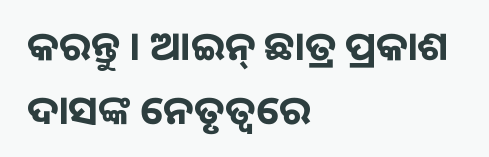କରନ୍ତୁ । ଆଇନ୍ ଛାତ୍ର ପ୍ରକାଶ ଦାସଙ୍କ ନେତୃତ୍ବରେ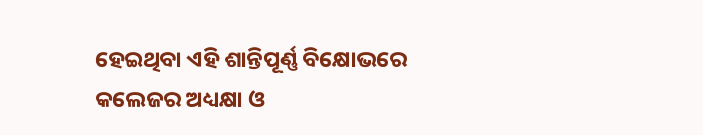ହେଇଥିବା ଏହି ଶାନ୍ତିପୂର୍ଣ୍ଣ ବିକ୍ଷୋଭରେ କଲେଜର ଅଧ୍ୟକ୍ଷା ଓ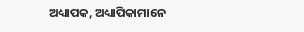ଅଧ୍ୟାପକ, ଅଧ୍ୟାପିକାମାନେ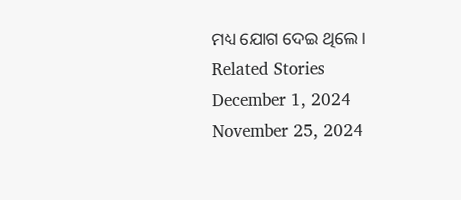ମଧ୍ୟ ଯୋଗ ଦେଇ ଥିଲେ ।
Related Stories
December 1, 2024
November 25, 2024